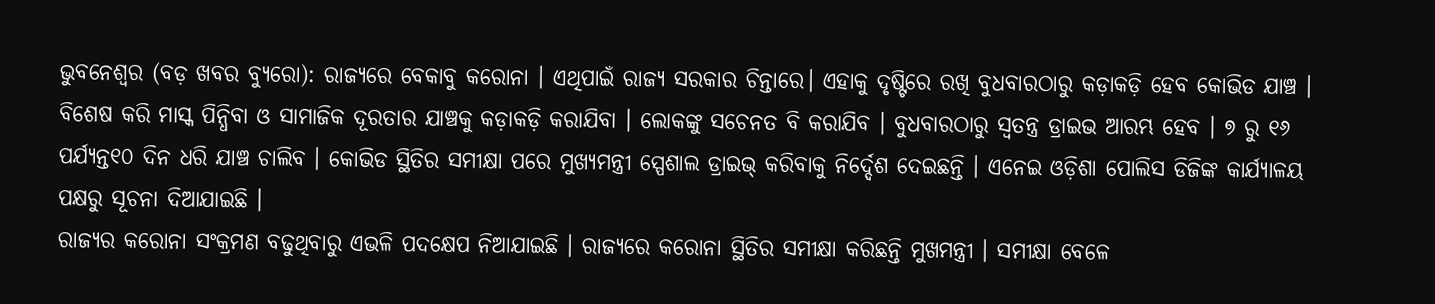ଭୁବନେଶ୍ବର (ବଡ଼ ଖବର ବ୍ୟୁରୋ): ରାଜ୍ୟରେ ବେକାବୁ କରୋନା । ଏଥିପାଇଁ ରାଜ୍ୟ ସରକାର ଚିନ୍ତାରେ। ଏହାକୁ ଦୃଷ୍ଟିରେ ରଖି ବୁଧବାରଠାରୁ କଡ଼ାକଡ଼ି ହେବ କୋଭିଡ ଯାଞ୍ଚ । ବିଶେଷ କରି ମାସ୍କ ପିନ୍ଧିବା ଓ ସାମାଜିକ ଦୂରତାର ଯାଞ୍ଚକୁ କଡ଼ାକଡ଼ି କରାଯିବା । ଲୋକଙ୍କୁ ସଚେନତ ବି କରାଯିବ । ବୁଧବାରଠାରୁ ସ୍ୱତନ୍ତ୍ର ଡ୍ରାଇଭ ଆରମ୍ଭ ହେବ । ୭ ରୁ ୧୬ ପର୍ଯ୍ୟନ୍ତ୧୦ ଦିନ ଧରି ଯାଞ୍ଚ ଚାଲିବ । କୋଭିଡ ସ୍ଥିତିର ସମୀକ୍ଷା ପରେ ମୁଖ୍ୟମନ୍ତ୍ରୀ ସ୍ପେଶାଲ ଡ୍ରାଇଭ୍ କରିବାକୁ ନିର୍ଦ୍ଦେଶ ଦେଇଛନ୍ତି । ଏନେଇ ଓଡ଼ିଶା ପୋଲିସ ଡିଜିଙ୍କ କାର୍ଯ୍ୟାଳୟ ପକ୍ଷରୁ ସୂଚନା ଦିଆଯାଇଛି ।
ରାଜ୍ୟର କରୋନା ସଂକ୍ରମଣ ବଢୁଥିବାରୁ ଏଭଳି ପଦକ୍ଷେପ ନିଆଯାଇଛି । ରାଜ୍ୟରେ କରୋନା ସ୍ଥିତିର ସମୀକ୍ଷା କରିଛନ୍ତି ମୁଖମନ୍ତ୍ରୀ । ସମୀକ୍ଷା ବେଳେ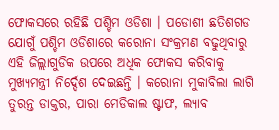ଫୋକସରେ ରହିଛି ପଶ୍ଚିମ ଓଡିଶା । ପଡୋଶୀ ଛତିଶଗଡ ଯୋଗୁଁ ପଶ୍ଚିମ ଓଡିଶାରେ କରୋନା ସଂକ୍ରମଣ ବଢୁଥିବାରୁ ଏହି ଜିଲ୍ଲାଗୁଡିକ ଉପରେ ଅଧିକ ଫୋକସ କରିବାକୁ ମୁଖ୍ୟମନ୍ତ୍ରୀ ନିର୍ଦ୍ଦେଶ ଦେଇଛନ୍ତି । କରୋନା ମୁକାବିଲା ଲାଗି ତୁରନ୍ତ ଡାକ୍ତର, ପାରା ମେଡିକାଲ ଷ୍ଟାଫ, ଲ୍ୟାବ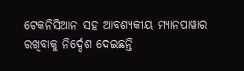ଟେକନିସିଆନ ସହ ଆବଶ୍ୟକୀୟ ମ୍ୟାନପାୱାର ରଖିବାକୁ ନିର୍ଦ୍ଦେଶ ଦେଇଛନ୍ତି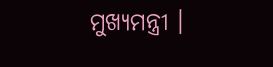ମୁଖ୍ୟମନ୍ତ୍ରୀ ।